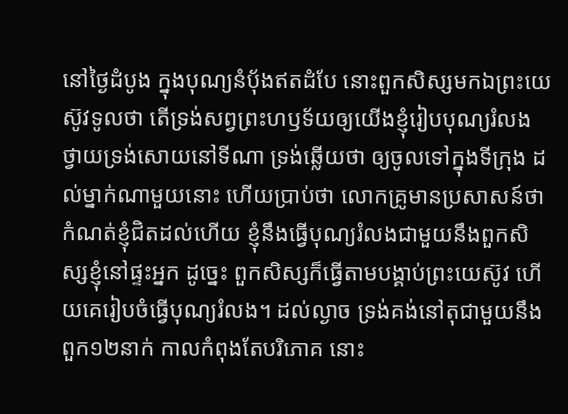នៅថ្ងៃដំបូង ក្នុងបុណ្យនំបុ័ងឥតដំបែ នោះពួកសិស្សមកឯព្រះយេស៊ូវទូលថា តើទ្រង់សព្វព្រះហឫទ័យឲ្យយើងខ្ញុំរៀបបុណ្យរំលង ថ្វាយទ្រង់សោយនៅទីណា ទ្រង់ឆ្លើយថា ឲ្យចូលទៅក្នុងទីក្រុង ដល់ម្នាក់ណាមួយនោះ ហើយប្រាប់ថា លោកគ្រូមានប្រសាសន៍ថា កំណត់ខ្ញុំជិតដល់ហើយ ខ្ញុំនឹងធ្វើបុណ្យរំលងជាមួយនឹងពួកសិស្សខ្ញុំនៅផ្ទះអ្នក ដូច្នេះ ពួកសិស្សក៏ធ្វើតាមបង្គាប់ព្រះយេស៊ូវ ហើយគេរៀបចំធ្វើបុណ្យរំលង។ ដល់ល្ងាច ទ្រង់គង់នៅតុជាមួយនឹងពួក១២នាក់ កាលកំពុងតែបរិភោគ នោះ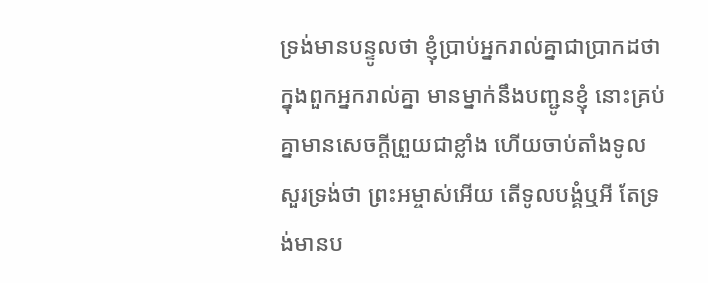ទ្រង់មានបន្ទូលថា ខ្ញុំប្រាប់អ្នករាល់គ្នាជាប្រាកដថា ក្នុងពួកអ្នករាល់គ្នា មានម្នាក់នឹងបញ្ជូនខ្ញុំ នោះគ្រប់គ្នាមានសេចក្ដីព្រួយជាខ្លាំង ហើយចាប់តាំងទូលសួរទ្រង់ថា ព្រះអម្ចាស់អើយ តើទូលបង្គំឬអី តែទ្រង់មានប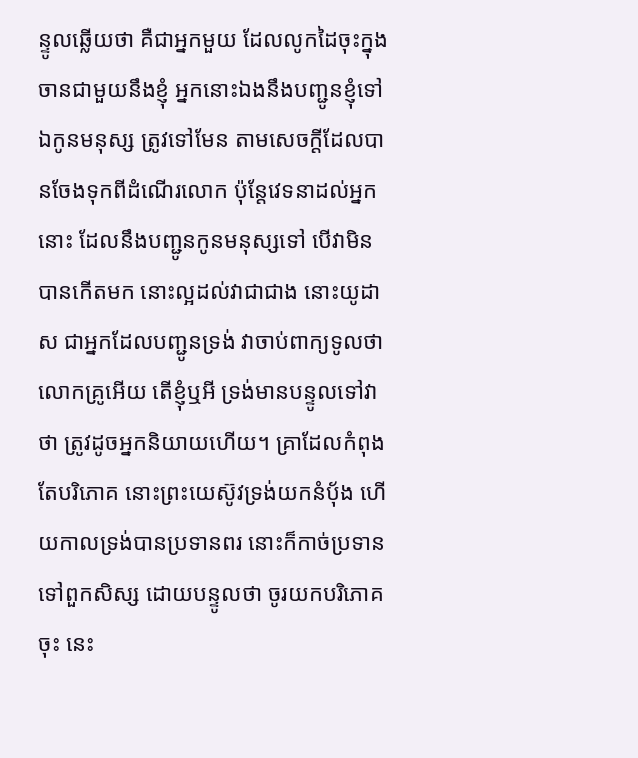ន្ទូលឆ្លើយថា គឺជាអ្នកមួយ ដែលលូកដៃចុះក្នុងចានជាមួយនឹងខ្ញុំ អ្នកនោះឯងនឹងបញ្ជូនខ្ញុំទៅ ឯកូនមនុស្ស ត្រូវទៅមែន តាមសេចក្ដីដែលបានចែងទុកពីដំណើរលោក ប៉ុន្តែវេទនាដល់អ្នកនោះ ដែលនឹងបញ្ជូនកូនមនុស្សទៅ បើវាមិនបានកើតមក នោះល្អដល់វាជាជាង នោះយូដាស ជាអ្នកដែលបញ្ជូនទ្រង់ វាចាប់ពាក្យទូលថា លោកគ្រូអើយ តើខ្ញុំឬអី ទ្រង់មានបន្ទូលទៅវាថា ត្រូវដូចអ្នកនិយាយហើយ។ គ្រាដែលកំពុងតែបរិភោគ នោះព្រះយេស៊ូវទ្រង់យកនំបុ័ង ហើយកាលទ្រង់បានប្រទានពរ នោះក៏កាច់ប្រទានទៅពួកសិស្ស ដោយបន្ទូលថា ចូរយកបរិភោគចុះ នេះ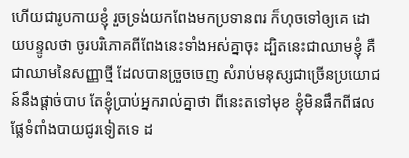ហើយជារូបកាយខ្ញុំ រួចទ្រង់យកពែងមកប្រទានពរ ក៏ហុចទៅឲ្យគេ ដោយបន្ទូលថា ចូរបរិភោគពីពែងនេះទាំងអស់គ្នាចុះ ដ្បិតនេះជាឈាមខ្ញុំ គឺជាឈាមនៃសញ្ញាថ្មី ដែលបានច្រួចចេញ សំរាប់មនុស្សជាច្រើនប្រយោជន៍នឹងផ្តាច់បាប តែខ្ញុំប្រាប់អ្នករាល់គ្នាថា ពីនេះតទៅមុខ ខ្ញុំមិនផឹកពីផលផ្លែទំពាំងបាយជូរទៀតទេ ដ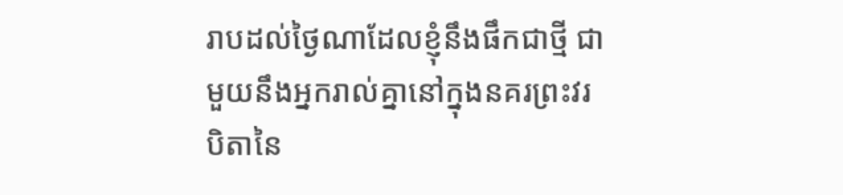រាបដល់ថ្ងៃណាដែលខ្ញុំនឹងផឹកជាថ្មី ជាមួយនឹងអ្នករាល់គ្នានៅក្នុងនគរព្រះវរបិតានៃ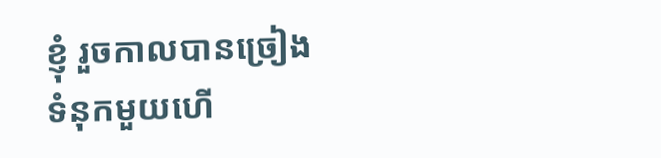ខ្ញុំ រួចកាលបានច្រៀងទំនុកមួយហើ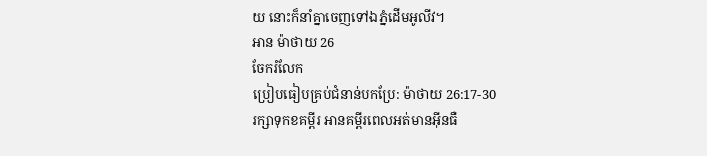យ នោះក៏នាំគ្នាចេញទៅឯភ្នំដើមអូលីវ។
អាន ម៉ាថាយ 26
ចែករំលែក
ប្រៀបធៀបគ្រប់ជំនាន់បកប្រែ: ម៉ាថាយ 26:17-30
រក្សាទុកខគម្ពីរ អានគម្ពីរពេលអត់មានអ៊ីនធឺ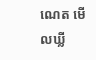ណេត មើលឃ្លី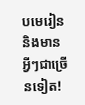បមេរៀន និងមានអ្វីៗជាច្រើនទៀត!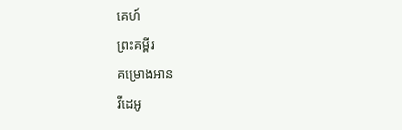គេហ៍
ព្រះគម្ពីរ
គម្រោងអាន
វីដេអូ